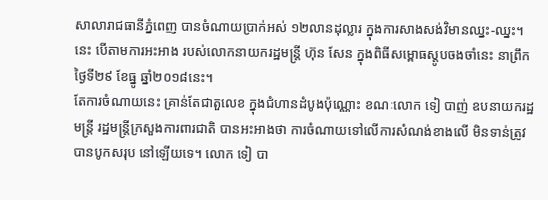សាលារាជធានីភ្នំពេញ បានចំណាយប្រាក់អស់ ១២លានដុល្លារ ក្នុងការសាងសង់វិមានឈ្នះ-ឈ្នះ។ នេះ បើតាមការអះអាង របស់លោកនាយករដ្ឋមន្ត្រី ហ៊ុន សែន ក្នុងពិធីសម្ពោធស្ដូបចងចាំនេះ នាព្រឹកថ្ងៃទី២៩ ខែធ្នូ ឆ្នាំ២០១៨នេះ។
តែការចំណាយនេះ គ្រាន់តែជាតួលេខ ក្នុងជំហានដំបូងប៉ុណ្ណោះ ខណៈលោក ទៀ បាញ់ ឧបនាយករដ្ឋមន្រ្តី រដ្ឋមន្រ្តីក្រសួងការពារជាតិ បានអះអាងថា ការចំណាយទៅលើការសំណង់ខាងលើ មិនទាន់ត្រូវបានបូកសរុប នៅឡើយទេ។ លោក ទៀ បា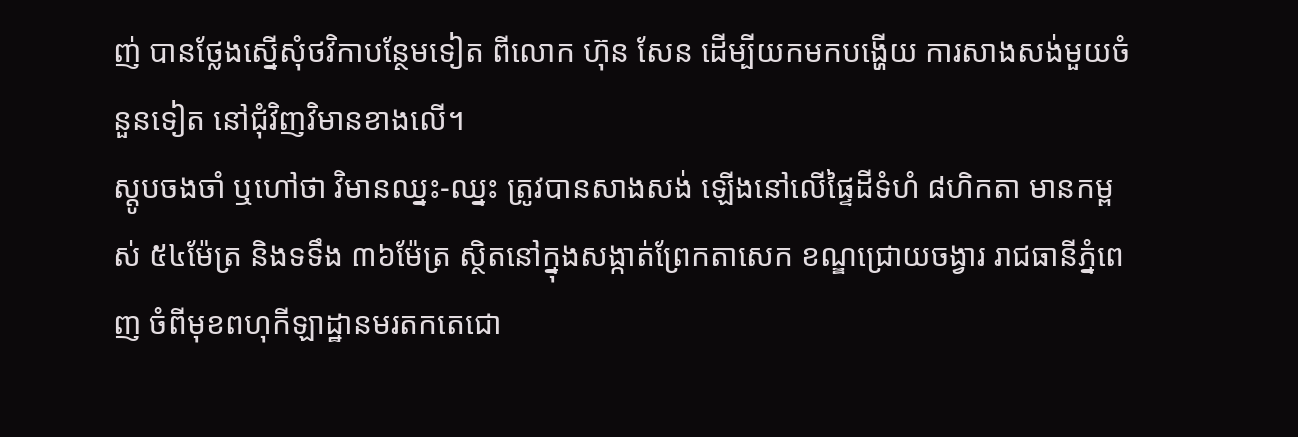ញ់ បានថ្លែងស្នើសុំថវិកាបន្ថែមទៀត ពីលោក ហ៊ុន សែន ដើម្បីយកមកបង្ហើយ ការសាងសង់មួយចំនួនទៀត នៅជុំវិញវិមានខាងលើ។
ស្ដូបចងចាំ ឬហៅថា វិមានឈ្នះ-ឈ្នះ ត្រូវបានសាងសង់ ឡើងនៅលើផ្ទៃដីទំហំ ៨ហិកតា មានកម្ពស់ ៥៤ម៉ែត្រ និងទទឹង ៣៦ម៉ែត្រ ស្ថិតនៅក្នុងសង្កាត់ព្រែកតាសេក ខណ្ឌជ្រោយចង្វារ រាជធានីភ្នំពេញ ចំពីមុខពហុកីឡាដ្ឋានមរតកតេជោ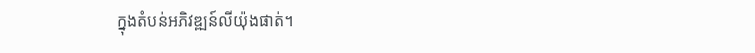ក្នុងតំបន់អភិវឌ្ឍន៍លីយ៉ុងផាត់។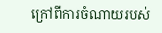ក្រៅពីការចំណាយរបស់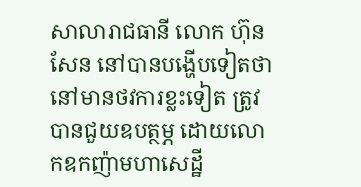សាលារាជធានី លោក ហ៊ុន សែន នៅបានបង្ហើបទៀតថា នៅមានថវការខ្លះទៀត ត្រូវបានជួយឧបត្ថម្ភ ដោយលោកឧកញ៉ាមហាសេដ្ឋី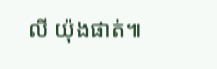លី យ៉ុងផាត់៕